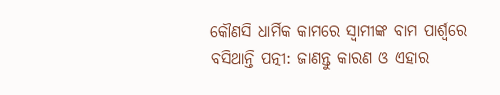କୌଣସି ଧାର୍ମିକ କାମରେ ସ୍ୱାମୀଙ୍କ ବାମ ପାର୍ଶ୍ୱରେ ବସିଥାନ୍ତି ପତ୍ନୀ: ଜାଣନ୍ତୁ କାରଣ ଓ ଏହାର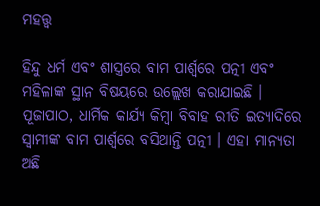ମହତ୍ତ୍ୱ

ହିନ୍ଦୁ ଧର୍ମ ଏବଂ ଶାସ୍ତ୍ରରେ ବାମ ପାର୍ଶ୍ୱରେ ପତ୍ନୀ ଏବଂ ମହିଳାଙ୍କ ସ୍ଥାନ ବିଷୟରେ ଉଲ୍ଲେଖ କରାଯାଇଛି । ପୂଜାପାଠ, ଧାର୍ମିକ କାର୍ଯ୍ୟ କିମ୍ବା ବିବାହ ରୀତି ଇତ୍ୟାଦିରେ ସ୍ୱାମୀଙ୍କ ବାମ ପାର୍ଶ୍ୱରେ ବସିଥାନ୍ତି ପତ୍ନୀ । ଏହା ମାନ୍ୟତା ଅଛି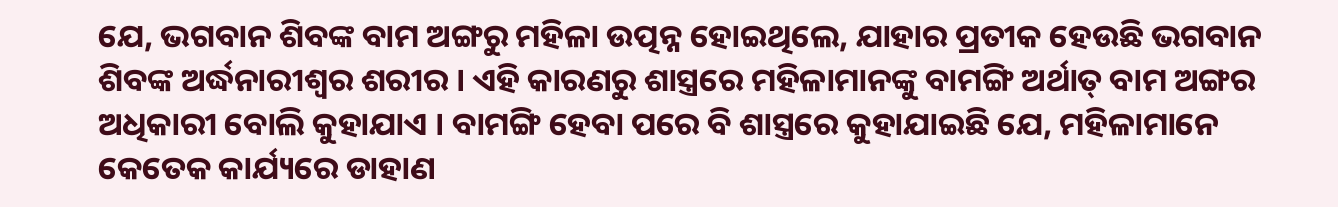ଯେ, ଭଗବାନ ଶିବଙ୍କ ବାମ ଅଙ୍ଗରୁ ମହିଳା ଉତ୍ପନ୍ନ ହୋଇଥିଲେ, ଯାହାର ପ୍ରତୀକ ହେଉଛି ଭଗବାନ ଶିବଙ୍କ ଅର୍ଦ୍ଧନାରୀଶ୍ୱର ଶରୀର । ଏହି କାରଣରୁ ଶାସ୍ତ୍ରରେ ମହିଳାମାନଙ୍କୁ ବାମଙ୍ଗି ଅର୍ଥାତ୍ ବାମ ଅଙ୍ଗର ଅଧିକାରୀ ବୋଲି କୁହାଯାଏ । ବାମଙ୍ଗି ହେବା ପରେ ବି ଶାସ୍ତ୍ରରେ କୁହାଯାଇଛି ଯେ, ମହିଳାମାନେ କେତେକ କାର୍ଯ୍ୟରେ ଡାହାଣ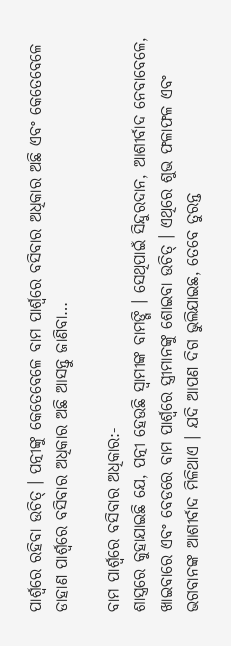ପାର୍ଶ୍ୱରେ ରହିବା ଉଚିତ୍ । ପତ୍ନୀଙ୍କୁ କେତେବେଳେ ବାମ ପାର୍ଶ୍ୱରେ ବସିବାର ଅଧିକାର ଅଛି ଏବଂ କେତେବେଳେ ଡାହାଣ ପାର୍ଶ୍ୱରେ ବସିବାର ଅଧିକାର ଅଛି ଆସନ୍ତୁ ଜାଣିବା…

ବାମ ପାର୍ଶ୍ୱରେ ବସିବାର ଅଧିକାର:-
ଶାସ୍ତ୍ରରେ କୁହାଯାଇଛି ଯେ, ପତ୍ନୀ ହେଉଛି ସ୍ୱାମୀଙ୍କ ବାମଙ୍ଗି । ସେଥିପାଇଁ ସିନ୍ଦୁରଦାନ, ଆଶୀର୍ବାଦ ନେବାବେଳେ, ଖାଇବାରେ ଏବଂ ବେଡରେ ବାମ ପାର୍ଶ୍ୱରେ ସ୍ତ୍ରୀମାନଙ୍କୁ ଶୋଇବା ଉଚିତ୍ । ଏଥିରେ ଶୁଭ ଫଳାଫଳ ଏବଂ ଭଗବାନଙ୍କ ଆଶୀର୍ବାଦ ମିଳିଥାଏ । ଯଦି ଆପଣ ଦିଗ ଭୁଲିଯାଇଛ, ତେବେ ତୁରନ୍ତ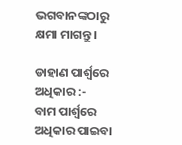ଭଗବାନଙ୍କଠାରୁ କ୍ଷମା ମାଗନ୍ତୁ ।

ଡାହାଣ ପାର୍ଶ୍ୱରେ ଅଧିକାର :-
ବାମ ପାର୍ଶ୍ୱରେ ଅଧିକାର ପାଇବା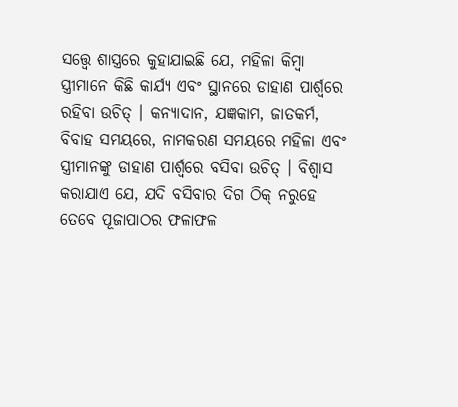ସତ୍ତ୍ୱେ ଶାସ୍ତ୍ରରେ କୁହାଯାଇଛି ଯେ, ମହିଳା କିମ୍ବା ସ୍ତ୍ରୀମାନେ କିଛି କାର୍ଯ୍ୟ ଏବଂ ସ୍ଥାନରେ ଡାହାଣ ପାର୍ଶ୍ୱରେ ରହିବା ଉଚିତ୍ । କନ୍ୟାଦାନ, ଯଜ୍ଞକାମ, ଜାତକର୍ମ, ବିବାହ ସମୟରେ, ନାମକରଣ ସମୟରେ ମହିଳା ଏବଂ ସ୍ତ୍ରୀମାନଙ୍କୁ ଡାହାଣ ପାର୍ଶ୍ୱରେ ବସିବା ଉଚିତ୍ । ବିଶ୍ୱାସ କରାଯାଏ ଯେ, ଯଦି ବସିବାର ଦିଗ ଠିକ୍ ନରୁହେ ତେବେ ପୂଜାପାଠର ଫଳାଫଳ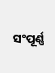ସଂପୂର୍ଣ୍ଣ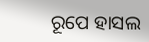ରୂପେ ହାସଲ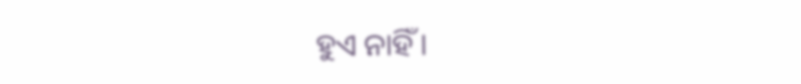ହୁଏ ନାହିଁ ।